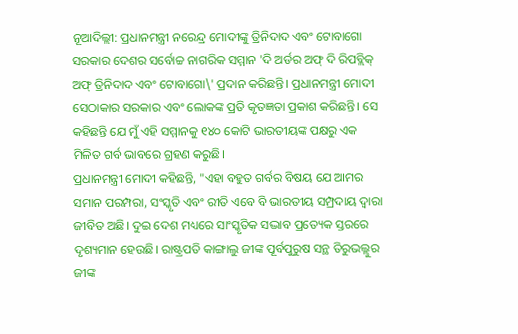ନୂଆଦିଲ୍ଲୀ: ପ୍ରଧାନମନ୍ତ୍ରୀ ନରେନ୍ଦ୍ର ମୋଦୀଙ୍କୁ ତ୍ରିନିଦାଦ ଏବଂ ଟୋବାଗୋ ସରକାର ଦେଶର ସର୍ବୋଚ୍ଚ ନାଗରିକ ସମ୍ମାନ 'ଦି ଅର୍ଡର ଅଫ୍ ଦି ରିପବ୍ଲିକ୍ ଅଫ୍ ତ୍ରିନିଦାଦ ଏବଂ ଟୋବାଗୋ\' ପ୍ରଦାନ କରିଛନ୍ତି। ପ୍ରଧାନମନ୍ତ୍ରୀ ମୋଦୀ ସେଠାକାର ସରକାର ଏବଂ ଲୋକଙ୍କ ପ୍ରତି କୃତଜ୍ଞତା ପ୍ରକାଶ କରିଛନ୍ତି। ସେ କହିଛନ୍ତି ଯେ ମୁଁ ଏହି ସମ୍ମାନକୁ ୧୪୦ କୋଟି ଭାରତୀୟଙ୍କ ପକ୍ଷରୁ ଏକ ମିଳିତ ଗର୍ବ ଭାବରେ ଗ୍ରହଣ କରୁଛି।
ପ୍ରଧାନମନ୍ତ୍ରୀ ମୋଦୀ କହିଛନ୍ତି, "ଏହା ବହୁତ ଗର୍ବର ବିଷୟ ଯେ ଆମର ସମାନ ପରମ୍ପରା, ସଂସ୍କୃତି ଏବଂ ରୀତି ଏବେ ବି ଭାରତୀୟ ସମ୍ପ୍ରଦାୟ ଦ୍ୱାରା ଜୀବିତ ଅଛି। ଦୁଇ ଦେଶ ମଧ୍ୟରେ ସାଂସ୍କୃତିକ ସଦ୍ଭାବ ପ୍ରତ୍ୟେକ ସ୍ତରରେ ଦୃଶ୍ୟମାନ ହେଉଛି। ରାଷ୍ଟ୍ରପତି କାଙ୍ଗାଲୁ ଜୀଙ୍କ ପୂର୍ବପୁରୁଷ ସନ୍ଥ ତିରୁଭଲ୍ଲୁର ଜୀଙ୍କ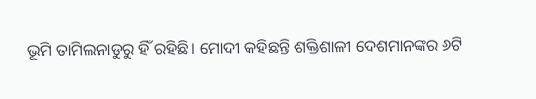ଭୂମି ତାମିଲନାଡୁରୁ ହିଁ ରହିଛି। ମୋଦୀ କହିଛନ୍ତି ଶକ୍ତିଶାଳୀ ଦେଶମାନଙ୍କର ୬ଟି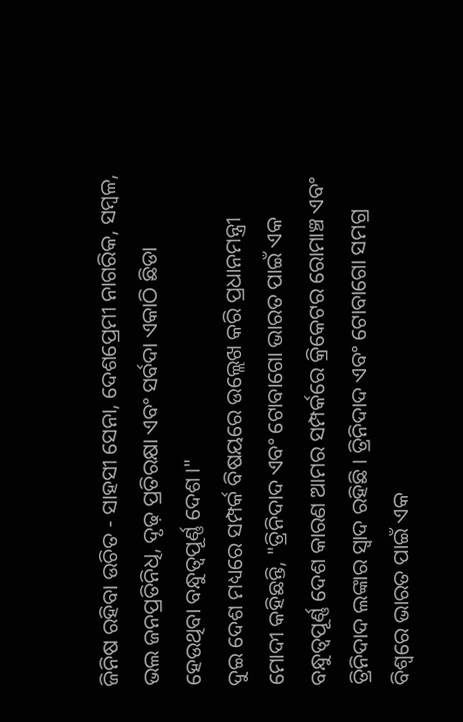ଜିନିଷ ରହିବା ଉଚିତ - ସାହସୀ ସେନା, ଦେଶପ୍ରେମୀ ନାଗରିକ, ସମ୍ବଳ, ଭଲ ଜନପ୍ରତିନିଧି, ଦୃଢ଼ ପ୍ରତିରକ୍ଷା ଏବଂ ସର୍ବଦା ଏକାଠି ଛିଡା ହେଉଥିବା ବନ୍ଧୁତ୍ୱପୂର୍ଣ୍ଣ ଦେଶ।"
ଦୁଇ ଦେଶ ମଧ୍ୟରେ ସମ୍ପର୍କ ବିଷୟରେ ଉଲ୍ଲେଖ କରି ପ୍ରଧାନମନ୍ତ୍ରୀ ମୋଦୀ କହିଛନ୍ତି, "ତ୍ରିନିଦାଦ ଏବଂ ଟୋବାଗୋ ଭାରତ ପାଇଁ ଏକ ବନ୍ଧୁତ୍ୱପୂର୍ଣ୍ଣ ଦେଶ କାରଣ ଆମର ସମ୍ପର୍କରେ କ୍ରିକେଟର ରୋମାଞ୍ଚ ଏବଂ ତ୍ରିନିଦାଦ ଲଙ୍କାର ସ୍ୱାଦ ରହିଛି। ତ୍ରିନିଦାଦ ଏବଂ ଟୋବାଗୋ ସମଗ୍ର ବିଶ୍ୱରେ ଭାରତ ପାଇଁ ଏକ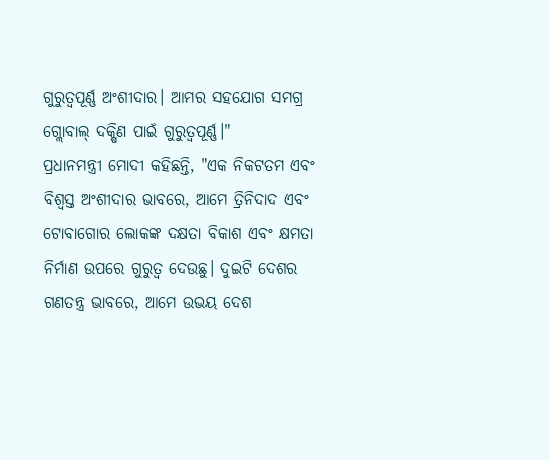ଗୁରୁତ୍ୱପୂର୍ଣ୍ଣ ଅଂଶୀଦାର। ଆମର ସହଯୋଗ ସମଗ୍ର ଗ୍ଲୋବାଲ୍ ଦକ୍ଷିଣ ପାଇଁ ଗୁରୁତ୍ୱପୂର୍ଣ୍ଣ।"
ପ୍ରଧାନମନ୍ତ୍ରୀ ମୋଦୀ କହିଛନ୍ତି, "ଏକ ନିକଟତମ ଏବଂ ବିଶ୍ୱସ୍ତ ଅଂଶୀଦାର ଭାବରେ, ଆମେ ତ୍ରିନିଦାଦ ଏବଂ ଟୋବାଗୋର ଲୋକଙ୍କ ଦକ୍ଷତା ବିକାଶ ଏବଂ କ୍ଷମତା ନିର୍ମାଣ ଉପରେ ଗୁରୁତ୍ୱ ଦେଉଛୁ। ଦୁଇଟି ଦେଶର ଗଣତନ୍ତ୍ର ଭାବରେ, ଆମେ ଉଭୟ ଦେଶ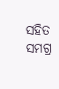ସହିତ ସମଗ୍ର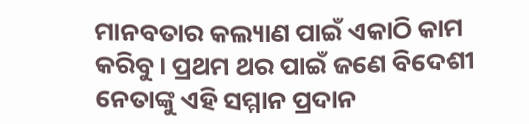ମାନବତାର କଲ୍ୟାଣ ପାଇଁ ଏକାଠି କାମ କରିବୁ। ପ୍ରଥମ ଥର ପାଇଁ ଜଣେ ବିଦେଶୀ ନେତାଙ୍କୁ ଏହି ସମ୍ମାନ ପ୍ରଦାନ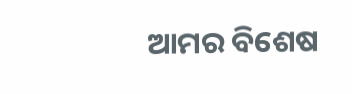ଆମର ବିଶେଷ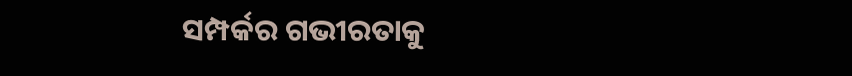ସମ୍ପର୍କର ଗଭୀରତାକୁ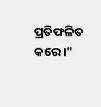ପ୍ରତିଫଳିତ କରେ।"